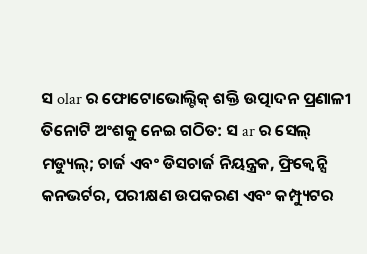ସ olar ର ଫୋଟୋଭୋଲ୍ଟିକ୍ ଶକ୍ତି ଉତ୍ପାଦନ ପ୍ରଣାଳୀ ତିନୋଟି ଅଂଶକୁ ନେଇ ଗଠିତ: ସ ar ର ସେଲ୍ ମଡ୍ୟୁଲ୍; ଚାର୍ଜ ଏବଂ ଡିସଚାର୍ଜ ନିୟନ୍ତ୍ରକ, ଫ୍ରିକ୍ୱେନ୍ସି କନଭର୍ଟର, ପରୀକ୍ଷଣ ଉପକରଣ ଏବଂ କମ୍ପ୍ୟୁଟର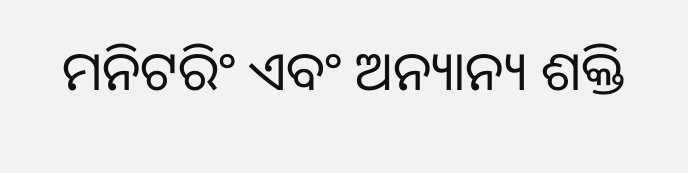ମନିଟରିଂ ଏବଂ ଅନ୍ୟାନ୍ୟ ଶକ୍ତି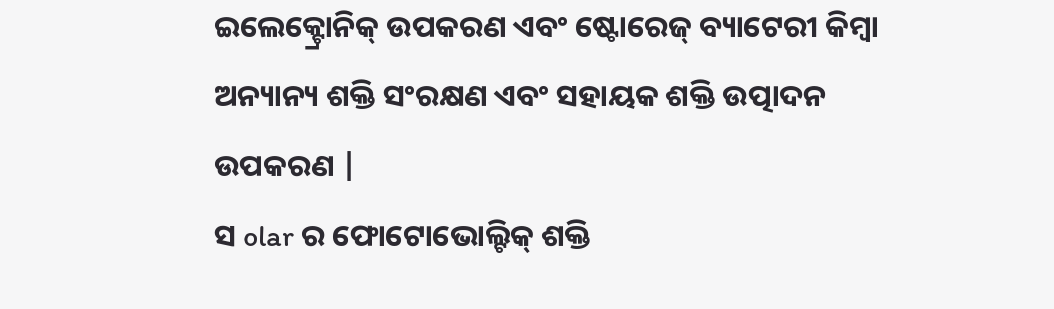ଇଲେକ୍ଟ୍ରୋନିକ୍ ଉପକରଣ ଏବଂ ଷ୍ଟୋରେଜ୍ ବ୍ୟାଟେରୀ କିମ୍ବା ଅନ୍ୟାନ୍ୟ ଶକ୍ତି ସଂରକ୍ଷଣ ଏବଂ ସହାୟକ ଶକ୍ତି ଉତ୍ପାଦନ ଉପକରଣ |
ସ olar ର ଫୋଟୋଭୋଲ୍ଟିକ୍ ଶକ୍ତି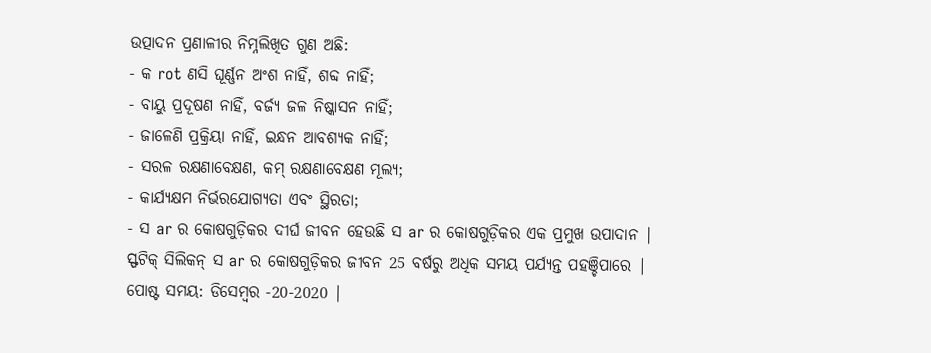ଉତ୍ପାଦନ ପ୍ରଣାଳୀର ନିମ୍ନଲିଖିତ ଗୁଣ ଅଛି:
- କ rot ଣସି ଘୂର୍ଣ୍ଣନ ଅଂଶ ନାହିଁ, ଶବ୍ଦ ନାହିଁ;
- ବାୟୁ ପ୍ରଦୂଷଣ ନାହିଁ, ବର୍ଜ୍ୟ ଜଳ ନିଷ୍କାସନ ନାହିଁ;
- ଜାଳେଣି ପ୍ରକ୍ରିୟା ନାହିଁ, ଇନ୍ଧନ ଆବଶ୍ୟକ ନାହିଁ;
- ସରଳ ରକ୍ଷଣାବେକ୍ଷଣ, କମ୍ ରକ୍ଷଣାବେକ୍ଷଣ ମୂଲ୍ୟ;
- କାର୍ଯ୍ୟକ୍ଷମ ନିର୍ଭରଯୋଗ୍ୟତା ଏବଂ ସ୍ଥିରତା;
- ସ ar ର କୋଷଗୁଡ଼ିକର ଦୀର୍ଘ ଜୀବନ ହେଉଛି ସ ar ର କୋଷଗୁଡ଼ିକର ଏକ ପ୍ରମୁଖ ଉପାଦାନ | ସ୍ଫଟିକ୍ ସିଲିକନ୍ ସ ar ର କୋଷଗୁଡ଼ିକର ଜୀବନ 25 ବର୍ଷରୁ ଅଧିକ ସମୟ ପର୍ଯ୍ୟନ୍ତ ପହଞ୍ଚିପାରେ |
ପୋଷ୍ଟ ସମୟ: ଡିସେମ୍ବର -20-2020 |